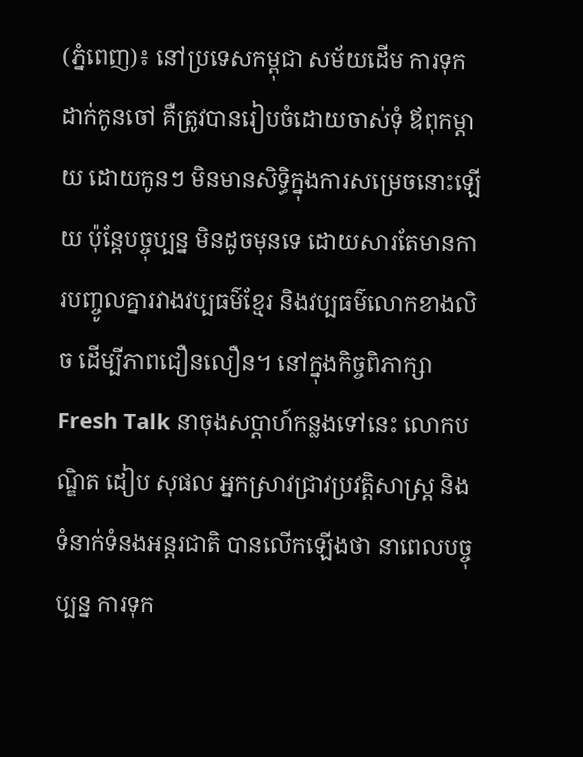(ភ្នំពេញ)៖ នៅប្រទេសកម្ពុជា សម័យដើម ការទុកដាក់កូនចៅ គឺត្រូវបានរៀបចំដោយចាស់ទុំ ឪពុកម្តាយ ដោយកូនៗ មិនមានសិទ្ធិក្នុងការសម្រេចនោះឡើយ ប៉ុន្តែបច្ចុប្បន្ន មិនដូចមុនទេ ដោយសារតែមានការបញ្ចូលគ្នារវាងវប្បធម៌ខ្មែរ និងវប្បធម៌លោកខាងលិច ដើម្បីភាពជឿនលឿន។ នៅក្នុងកិច្ចពិភាក្សា Fresh Talk នាចុងសប្តាហ៍កន្លងទៅនេះ លោកបណ្ឌិត ដៀប សុផល អ្នកស្រាវជ្រាវប្រវត្តិសាស្ត្រ និងទំនាក់ទំនងអន្តរជាតិ បានលើកឡើងថា នាពេលបច្ចុប្បន្ន ការទុក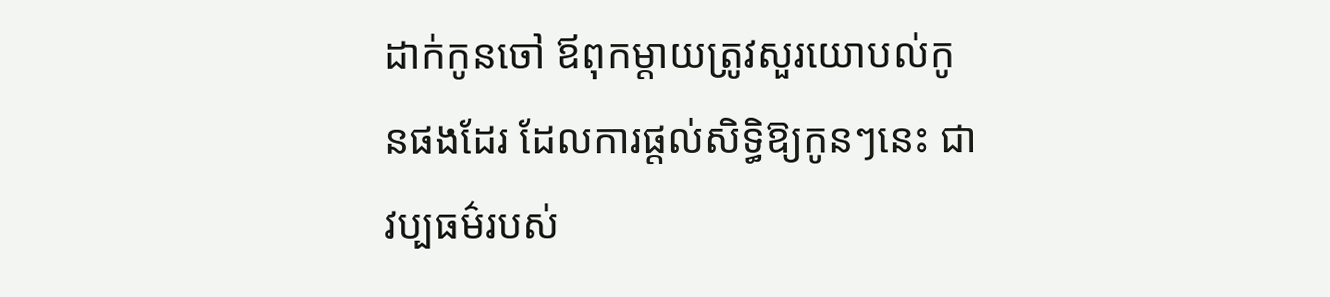ដាក់កូនចៅ ឪពុកម្តាយត្រូវសួរយោបល់កូនផងដែរ ដែលការផ្តល់សិទ្ធិឱ្យកូនៗនេះ ជាវប្បធម៌របស់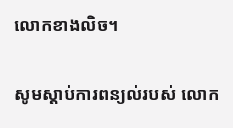លោកខាងលិច។

សូមស្តាប់ការពន្យល់របស់ លោក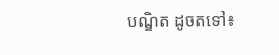បណ្ឌិត ដូចតទៅ៖